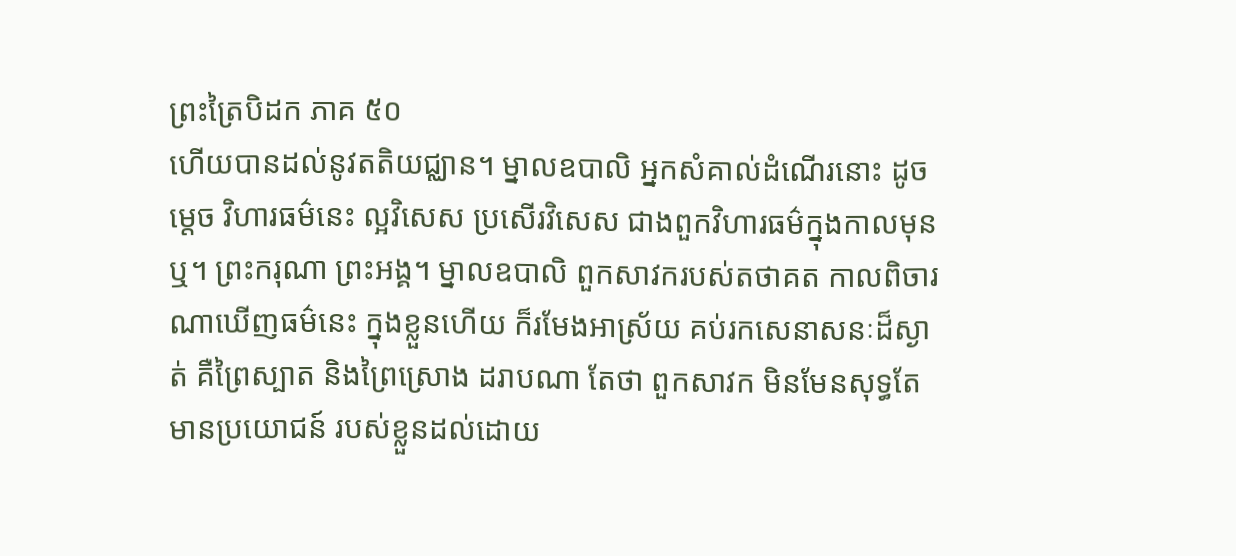ព្រះត្រៃបិដក ភាគ ៥០
ហើយបានដល់នូវតតិយជ្ឈាន។ ម្នាលឧបាលិ អ្នកសំគាល់ដំណើរនោះ ដូចម្តេច វិហារធម៌នេះ ល្អវិសេស ប្រសើរវិសេស ជាងពួកវិហារធម៌ក្នុងកាលមុនឬ។ ព្រះករុណា ព្រះអង្គ។ ម្នាលឧបាលិ ពួកសាវករបស់តថាគត កាលពិចារណាឃើញធម៌នេះ ក្នុងខ្លួនហើយ ក៏រមែងអាស្រ័យ គប់រកសេនាសនៈដ៏ស្ងាត់ គឺព្រៃស្បាត និងព្រៃស្រោង ដរាបណា តែថា ពួកសាវក មិនមែនសុទ្ធតែមានប្រយោជន៍ របស់ខ្លួនដល់ដោយ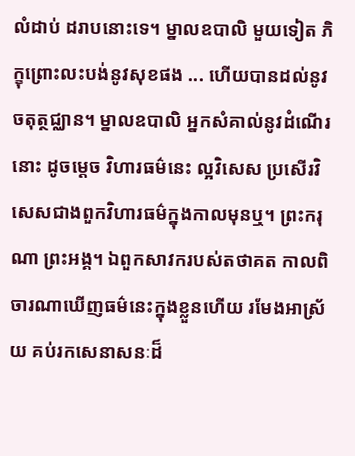លំដាប់ ដរាបនោះទេ។ ម្នាលឧបាលិ មួយទៀត ភិក្ខុព្រោះលះបង់នូវសុខផង ... ហើយបានដល់នូវចតុត្ថជ្ឈាន។ ម្នាលឧបាលិ អ្នកសំគាល់នូវដំណើរនោះ ដូចម្តេច វិហារធម៌នេះ ល្អវិសេស ប្រសើរវិសេសជាងពួកវិហារធម៌ក្នុងកាលមុនឬ។ ព្រះករុណា ព្រះអង្គ។ ឯពួកសាវករបស់តថាគត កាលពិចារណាឃើញធម៌នេះក្នុងខ្លួនហើយ រមែងអាស្រ័យ គប់រកសេនាសនៈដ៏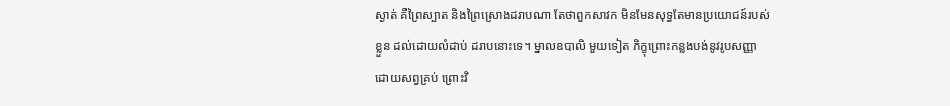ស្ងាត់ គឺព្រៃស្បាត និងព្រៃស្រោងដរាបណា តែថាពួកសាវក មិនមែនសុទ្ធតែមានប្រយោជន៍របស់ខ្លួន ដល់ដោយលំដាប់ ដរាបនោះទេ។ ម្នាលឧបាលិ មួយទៀត ភិក្ខុព្រោះកន្លងបង់នូវរូបសញ្ញា ដោយសព្វគ្រប់ ព្រោះវិ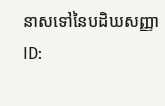នាសទៅនៃបដិឃសញ្ញា
ID: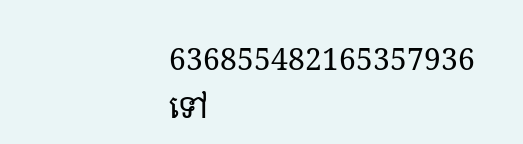636855482165357936
ទៅ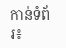កាន់ទំព័រ៖